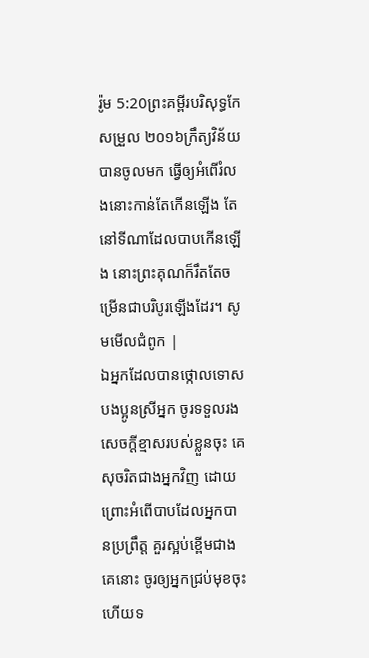រ៉ូម 5:20ព្រះគម្ពីរបរិសុទ្ធកែសម្រួល ២០១៦ក្រឹត្យវិន័យបានចូលមក ធ្វើឲ្យអំពើរំលងនោះកាន់តែកើនឡើង តែនៅទីណាដែលបាបកើនឡើង នោះព្រះគុណក៏រឹតតែចម្រើនជាបរិបូរឡើងដែរ។ សូមមើលជំពូក |
ឯអ្នកដែលបានថ្កោលទោសបងប្អូនស្រីអ្នក ចូរទទួលរងសេចក្ដីខ្មាសរបស់ខ្លួនចុះ គេសុចរិតជាងអ្នកវិញ ដោយព្រោះអំពើបាបដែលអ្នកបានប្រព្រឹត្ត គួរស្អប់ខ្ពើមជាងគេនោះ ចូរឲ្យអ្នកជ្រប់មុខចុះ ហើយទ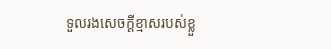ទួលរងសេចក្ដីខ្មាសរបស់ខ្លួ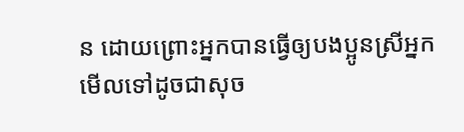ន ដោយព្រោះអ្នកបានធ្វើឲ្យបងប្អូនស្រីអ្នកមើលទៅដូចជាសុច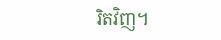រិតវិញ។